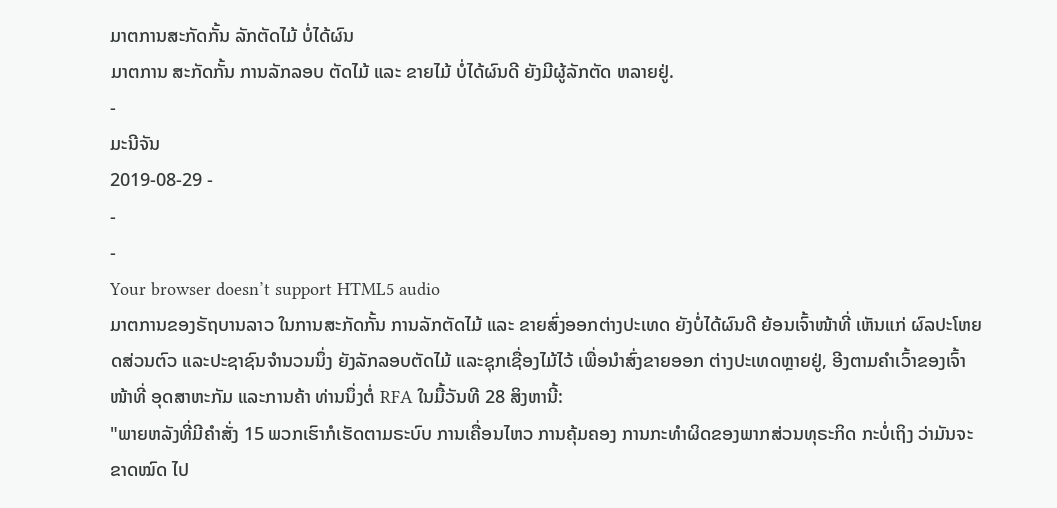ມາຕການສະກັດກັ້ນ ລັກຕັດໄມ້ ບໍ່ໄດ້ຜົນ
ມາຕການ ສະກັດກັ້ນ ການລັກລອບ ຕັດໄມ້ ແລະ ຂາຍໄມ້ ບໍ່ໄດ້ຜົນດີ ຍັງມີຜູ້ລັກຕັດ ຫລາຍຢູ່.
-
ມະນີຈັນ
2019-08-29 -
-
-
Your browser doesn’t support HTML5 audio
ມາຕການຂອງຣັຖບານລາວ ໃນການສະກັດກັ້ນ ການລັກຕັດໄມ້ ແລະ ຂາຍສົ່ງອອກຕ່າງປະເທດ ຍັງບໍ່ໄດ້ຜົນດີ ຍ້ອນເຈົ້າໜ້າທີ່ ເຫັນແກ່ ຜົລປະໂຫຍດສ່ວນຕົວ ແລະປະຊາຊົນຈຳນວນນຶ່ງ ຍັງລັກລອບຕັດໄມ້ ແລະຊຸກເຊື່ອງໄມ້ໄວ້ ເພື່ອນໍາສົ່ງຂາຍອອກ ຕ່າງປະເທດຫຼາຍຢູ່, ອີງຕາມຄໍາເວົ້າຂອງເຈົ້າໜ້າທີ່ ອຸດສາຫະກັມ ແລະການຄ້າ ທ່ານນຶ່ງຕໍ່ RFA ໃນມື້ວັນທີ 28 ສິງຫານີ້:
"ພາຍຫລັງທີ່ມີຄໍາສັ່ງ 15 ພວກເຮົາກໍເຮັດຕາມຣະບົບ ການເຄື່ອນໄຫວ ການຄຸ້ມຄອງ ການກະທໍາຜິດຂອງພາກສ່ວນທຸຣະກິດ ກະບໍ່ເຖິງ ວ່າມັນຈະຂາດໝົດ ໄປ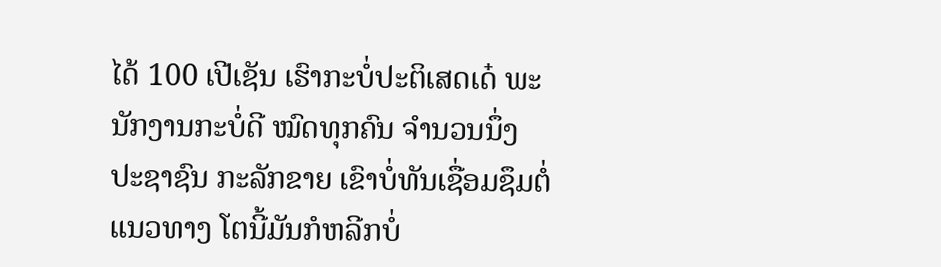ໄດ້ 100 ເປີເຊັນ ເຮົາກະບໍ່ປະຕິເສດເດ໋ ພະນັກງານກະບໍ່ດີ ໝົດທຸກຄົນ ຈໍານວນນຶ່ງ ປະຊາຊົນ ກະລັກຂາຍ ເຂົາບໍ່ທັນເຊື່ອມຊຶມຕໍ່ແນວທາງ ໂຕນີ້ມັນກໍຫລີກບໍ່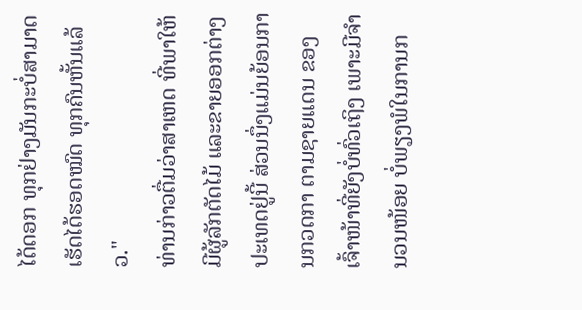ໄດ້ດອກ ທຸກຢ່າງມັນກະບໍ່ສາມາດ ເຮັດໄດ້ຮອດໝົດ ທຸກຄົນຫັ້ນແລ້ວ."
ທ່ານກ່າວຕື່ມວ່າສາເຫດ ທີ່ພາໃຫ້ມີຜູ້ລັກຕັດໄມ້ ແລະຂາຍອອກຕ່າງປະເທດຢູ່ນີ້ ສ່ວນນຶ່ງແມ່ນຍ້ອນການກວດກາ ຕາມຊາຍແດນ ຂອງເຈົ້າໜ້າທີ່ຍັງບໍ່ທົ່ວເຖິງ ເພາະມີຈຳນວນໜ້ອຍ ບໍ່ພຽງພໍໃນການກ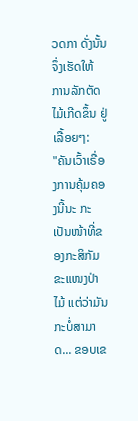ວດກາ ດັ່ງນັ້ນຈຶ່ງເຮັດໃຫ້ ການລັກຕັດໄມ້ເກີດຂຶ້ນ ຢູ່ເລື້ອຍໆ:
"ຄັນເວົ້າເຣື່ອງການຄຸ້ມຄອງນີ້ນະ ກະເປັນໜ້າທີ່ຂອງກະສິກັມ ຂະແໜງປ່າໄມ້ ແຕ່ວ່າມັນ ກະບໍ່ສາມາດ... ຂອບເຂ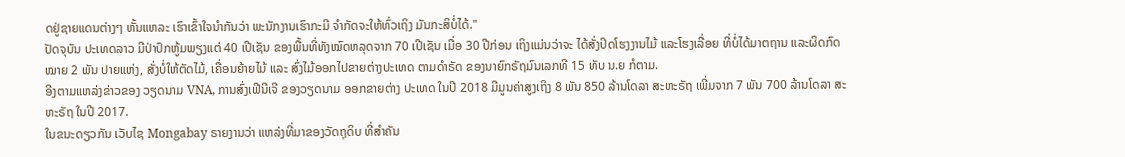ດຢູ່ຊາຍແດນຕ່າງໆ ຫັ້ນແຫລະ ເຮົາເຂົ້າໃຈນໍາກັນວ່າ ພະນັກງານເຮົາກະມີ ຈໍາກັດຈະໃຫ້ທົ່ວເຖິງ ມັນກະສິບໍ່ໄດ້."
ປັດຈຸບັນ ປະເທດລາວ ມີປ່າປົກຫູ້ມພຽງແຕ່ 40 ເປີເຊັນ ຂອງພື້ນທີ່ທັງໝົດຫລຸດຈາກ 70 ເປີເຊັນ ເມື່ອ 30 ປີກ່ອນ ເຖິງແມ່ນວ່າຈະ ໄດ້ສັ່ງປິດໂຮງງານໄມ້ ແລະໂຮງເລື່ອຍ ທີ່ບໍ່ໄດ້ມາຕຖານ ແລະຜິດກົດໝາຍ 2 ພັນ ປາຍແຫ່ງ, ສັ່ງບໍ່ໃຫ້ຕັດໄມ້, ເຄື່ອນຍ້າຍໄມ້ ແລະ ສົ່ງໄມ້ອອກໄປຂາຍຕ່າງປະເທດ ຕາມດໍາຣັດ ຂອງນາຍົກຣັຖມົນເລກທີ 15 ທັບ ນ.ຍ ກໍຕາມ.
ອີງຕາມແຫລ່ງຂ່າວຂອງ ວຽດນາມ VNA, ການສົ່ງເຟີນີເຈີ ຂອງວຽດນາມ ອອກຂາຍຕ່າງ ປະເທດ ໃນປີ 2018 ມີມູນຄ່າສູງເຖິງ 8 ພັນ 850 ລ້ານໂດລາ ສະຫະຣັຖ ເພີ່ມຈາກ 7 ພັນ 700 ລ້ານໂດລາ ສະຫະຣັຖ ໃນປີ 2017.
ໃນຂນະດຽວກັນ ເວັບໄຊ Mongabay ຣາຍງານວ່າ ແຫລ່ງທີ່ມາຂອງວັດຖຸດິບ ທີ່ສໍາຄັນ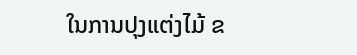ໃນການປຸງແຕ່ງໄມ້ ຂ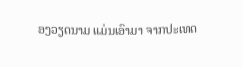ອງວຽດນາມ ແມ່ນເອົາມາ ຈາກປະເທດ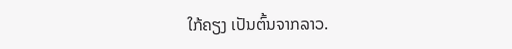ໃກ້ຄຽງ ເປັນຕົ້ນຈາກລາວ.